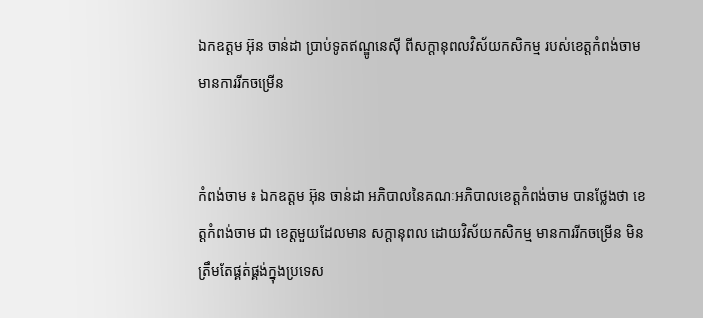ឯកឧត្តម អ៊ុន ចាន់ដា ប្រាប់ទូតឥណ្ឌូនេស៊ី ពីសក្ដានុពលវិស័យកសិកម្ម របស់ខេត្តកំពង់ចាម មានការរីកចម្រើន


កំពង់ចាម ៖ ឯកឧត្តម អ៊ុន ចាន់ដា អភិបាលនៃគណៈអភិបាលខេត្តកំពង់ចាម បានថ្លែងថា ខេត្តកំពង់ចាម ជា ខេត្តមួយដែលមាន សក្ដានុពល ដោយវិស័យកសិកម្ម មានការរីកចម្រើន មិនត្រឹមតែផ្គត់ផ្គង់ក្នុងប្រទេស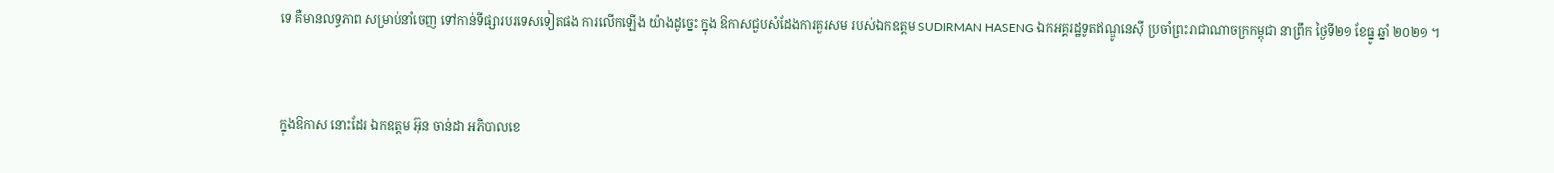ទេ គឺមានលទ្ធភាព សម្រាប់នាំចេញ ទៅកាន់ទីផ្សារបរទេសទៀតផង ការលើកឡើង យ៉ាងដូច្នេះ ក្នុង ឱកាសជួបសំដែងការគួរសម របស់ឯកឧត្តម SUDIRMAN HASENG ឯកអគ្គរដ្ឋទូតឥណ្ឌូនេស៊ី ប្រចាំព្រះរាជាណាចក្រកម្ពុជា នាព្រឹក ថ្ងៃទី២១ ខែធ្នូ ឆ្នាំ ២០២១ ។


ក្នុងឱកាស នោះដែរ ឯកឧត្ដម អ៊ុន ចាន់ដា អភិបាលខេ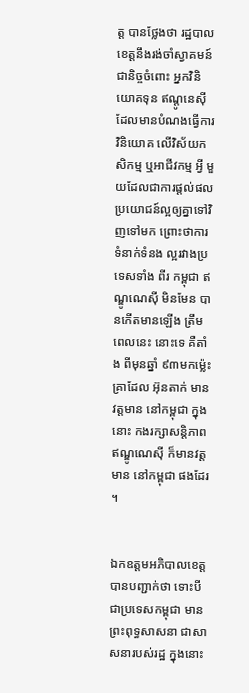ត្ត បានថ្លែងថា រដ្ឋបាលខេត្តនឹងរង់ចាំស្វាគមន៍ជានិច្ចចំពោះ អ្នកវិនិយោគទុន ឥណ្តូនេស៊ី ដែលមានបំណងធ្វើការវិនិយោគ លើវិស័យកសិកម្ម ឬអាជីវកម្ម អ្វី មួយដែលជាការផ្តល់ផលប្រយោជន៍ល្អឲ្យគ្នាទៅវិញទៅមក ព្រោះថាការទំនាក់ទំនង ល្អរវាងប្រទេសទាំង ពីរ កម្ពុជា ឥណ្ឌូណេស៊ី មិនមែន បានកើតមានឡើង ត្រឹមពេលនេះ នោះទេ គឺតាំង ពីមុនឆ្នាំ ៩៣មកម្ល៉េះ គ្រាដែល អ៊ុនតាក់ មានវត្តមាន នៅកម្ពុជា ក្នុងនោះ កងរក្សាសន្តិភាព ឥណ្ឌូណេស៊ី ក៏មានវត្តមាន នៅកម្ពុជា ផងដែរ ។


ឯកឧត្ដមអភិបាលខេត្ត បានបញ្ជាក់ថា ទោះបី ជាប្រទេសកម្ពុជា មានព្រះពុទ្ធសាសនា ជាសាសនារបស់រដ្ឋ ក្នុងនោះ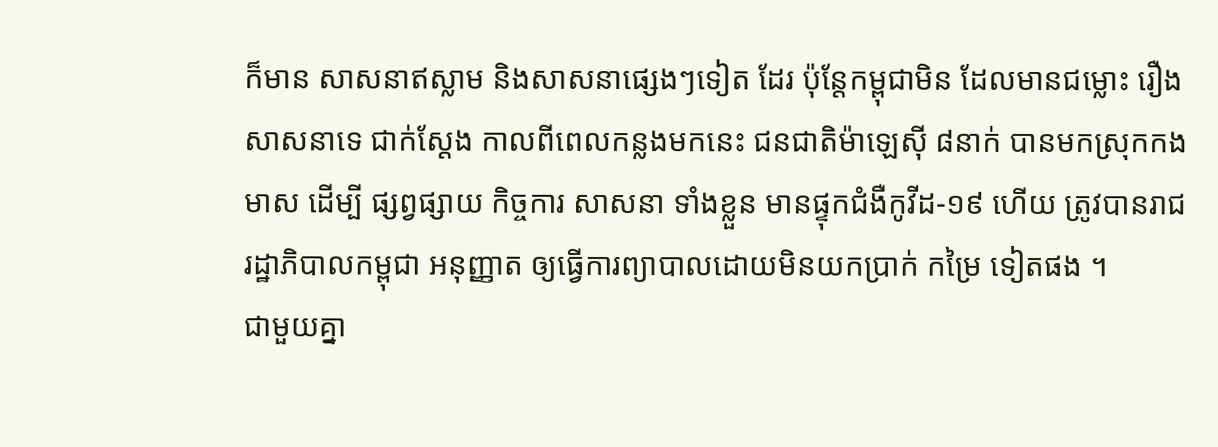ក៏មាន សាសនាឥស្លាម និងសាសនាផ្សេងៗទៀត ដែរ ប៉ុន្តែកម្ពុជាមិន ដែលមានជម្លោះ រឿងសាសនាទេ ជាក់ស្ដែង កាលពីពេលកន្លងមកនេះ ជនជាតិម៉ាឡេស៊ី ៨នាក់ បានមកស្រុកកងមាស ដើម្បី ផ្សព្វផ្សាយ កិច្ចការ សាសនា ទាំងខ្លួន មានផ្ទុកជំងឺកូវីដ-១៩ ហើយ ត្រូវបានរាជរដ្ឋាភិបាលកម្ពុជា អនុញ្ញាត ឲ្យធ្វើការព្យាបាលដោយមិនយកប្រាក់ កម្រៃ ទៀតផង ។
ជាមួយគ្នា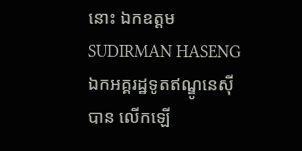នោះ ឯកឧត្តម SUDIRMAN HASENG ឯកអគ្គរដ្ឋទូតឥណ្ឌូនេស៊ី បាន លើកឡើ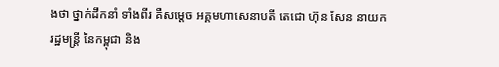ងថា ថ្នាក់ដឹកនាំ ទាំងពីរ គឺសម្តេច អគ្គមហាសេនាបតី តេជោ ហ៊ុន សែន នាយករដ្ឋមន្ត្រី នៃកម្ពុជា និង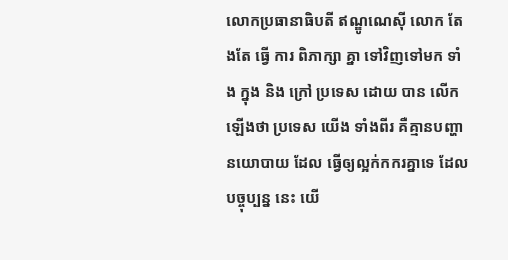លោកប្រធានាធិបតី ឥណ្ឌូណេស៊ី លោក តែងតែ ធ្វើ ការ ពិភាក្សា គ្នា ទៅវិញទៅមក ទាំង ក្នុង និង ក្រៅ ប្រទេស ដោយ បាន លេីកឡេីងថា ប្រទេស យើង ទាំងពីរ គឺគ្មានបញ្ហា នយោបាយ ដែល ធ្វើឲ្យល្អក់កករគ្នាទេ ដែល បច្ចុប្បន្ន នេះ យើ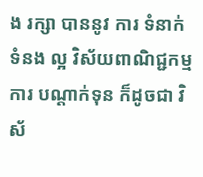ង រក្សា បាននូវ ការ ទំនាក់ទំនង ល្អ វិស័យពាណិជ្ជកម្ម ការ បណ្តាក់ទុន ក៏ដូចជា វិស័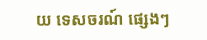យ ទេសចរណ៍ ផ្សេងៗ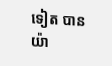ទៀត បានយ៉ា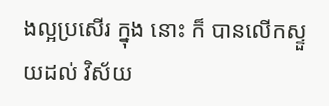ងល្អប្រសើរ ក្នុង នោះ ក៏ បានលើកស្ទួយដល់ វិស័យ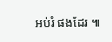អប់រំ ផងដែរ ៕